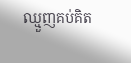ឈ្មួញគប់គិត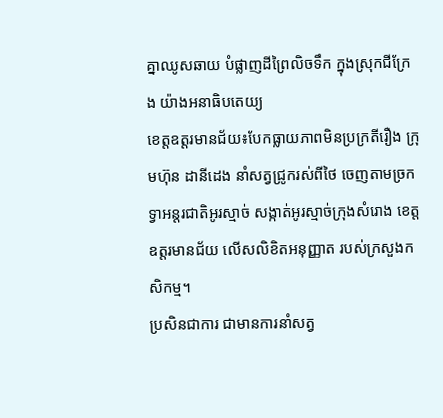គ្នាឈូសឆាយ បំផ្លាញដីព្រៃលិចទឹក ក្នុងស្រុកជីក្រែង យ៉ាងអនាធិបតេយ្យ
ខេត្តឧត្តរមានជ័យ៖បែកធ្លាយភាពមិនប្រក្រតីរឿង ក្រុមហ៊ុន ដានីដេង នាំសត្វជ្រូករស់ពីថៃ ចេញតាមច្រកទ្វាអន្តរជាតិអូរស្មាច់ សង្កាត់អូរស្មាច់ក្រុងសំរោង ខេត្តឧត្តរមានជ័យ លើសលិខិតអនុញ្ញាត របស់ក្រសួងកសិកម្ម។
ប្រសិនជាការ ជាមានការនាំសត្វ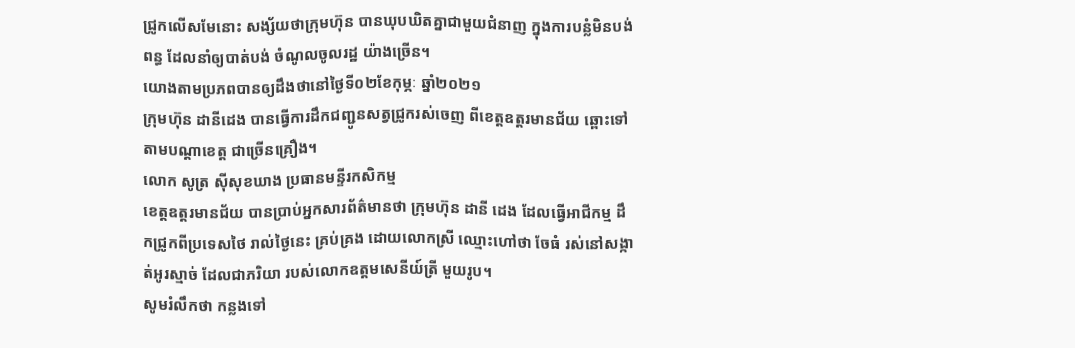ជ្រូកលើសមែនោះ សង្ស័យថាក្រុមហ៊ុន បានឃុបឃិតគ្នាជាមួយជំនាញ ក្នុងការបន្លំមិនបង់ពន្ធ ដែលនាំឲ្យបាត់បង់ ចំណូលចូលរដ្ឋ យ៉ាងច្រើន។
យោងតាមប្រភពបានឲ្យដឹងថានៅថ្ងៃទី០២ខែកុម្ភៈ ឆ្នាំ២០២១
ក្រុមហ៊ុន ដានីដេង បានធ្វើការដឹកជញ្ជូនសត្វជ្រូករស់ចេញ ពីខេត្តឧត្តរមានជ័យ ឆ្ពោះទៅតាមបណ្ដាខេត្ត ជាច្រើនគ្រឿង។
លោក សូត្រ សុីសុខឃាង ប្រធានមន្ទីរកសិកម្ម
ខេត្តឧត្តរមានជ័យ បានប្រាប់អ្នកសារព័ត៌មានថា ក្រុមហ៊ុន ដានី ដេង ដែលធ្វើអាជីកម្ម ដឹកជ្រូកពីប្រទេសថៃ រាល់ថ្ងៃនេះ គ្រប់គ្រង ដោយលោកស្រី ឈ្មោះហៅថា ចែធំ រស់នៅសង្កាត់អូរស្មាច់ ដែលជាភរិយា របស់លោកឧត្តមសេនីយ៍ត្រី មួយរូប។
សូមរំលឹកថា កន្លងទៅ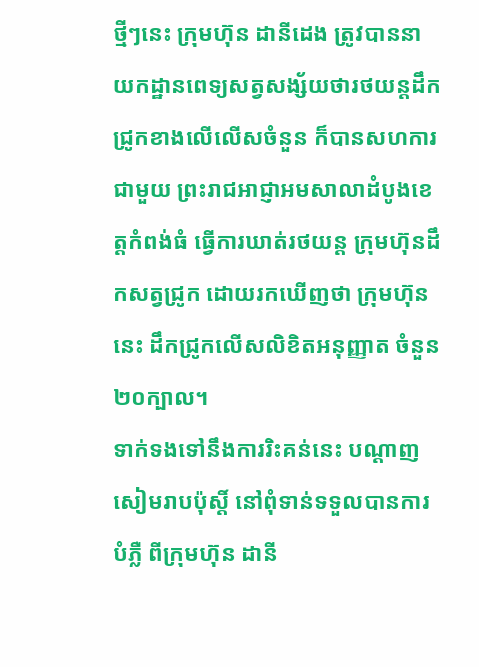ថ្មីៗនេះ ក្រុមហ៊ុន ដានីដេង ត្រូវបាននាយកដ្ឋានពេទ្យសត្វសង្ស័យថារថយន្តដឹកជ្រូកខាងលើលើសចំនួន ក៏បានសហការ ជាមួយ ព្រះរាជអាជ្ញាអមសាលាដំបូងខេត្តកំពង់ធំ ធ្វើការឃាត់រថយន្ត ក្រុមហ៊ុនដឹកសត្វជ្រូក ដោយរកឃើញថា ក្រុមហ៊ុននេះ ដឹកជ្រូកលើសលិខិតអនុញ្ញាត ចំនួន២០ក្បាល។
ទាក់ទងទៅនឹងការរិះគន់នេះ បណ្ដាញសៀមរាបប៉ុស្តិ៍ នៅពុំទាន់ទទួលបានការបំភ្លឺ ពីក្រុមហ៊ុន ដានី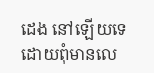ដេង នៅឡើយទេ ដោយពុំមានលេ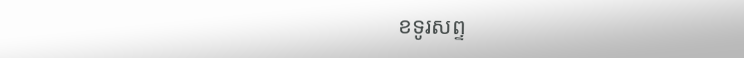ខទូរសព្ទ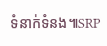ទំនាក់ទំនង៕SRP